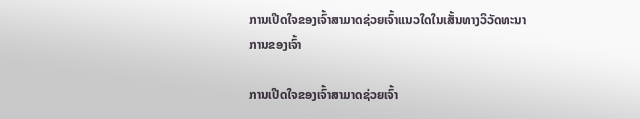ການເປີດໃຈຂອງເຈົ້າສາມາດຊ່ວຍເຈົ້າແນວໃດໃນເສັ້ນທາງວິວັດທະນາການຂອງເຈົ້າ

ການເປີດໃຈຂອງເຈົ້າສາມາດຊ່ວຍເຈົ້າ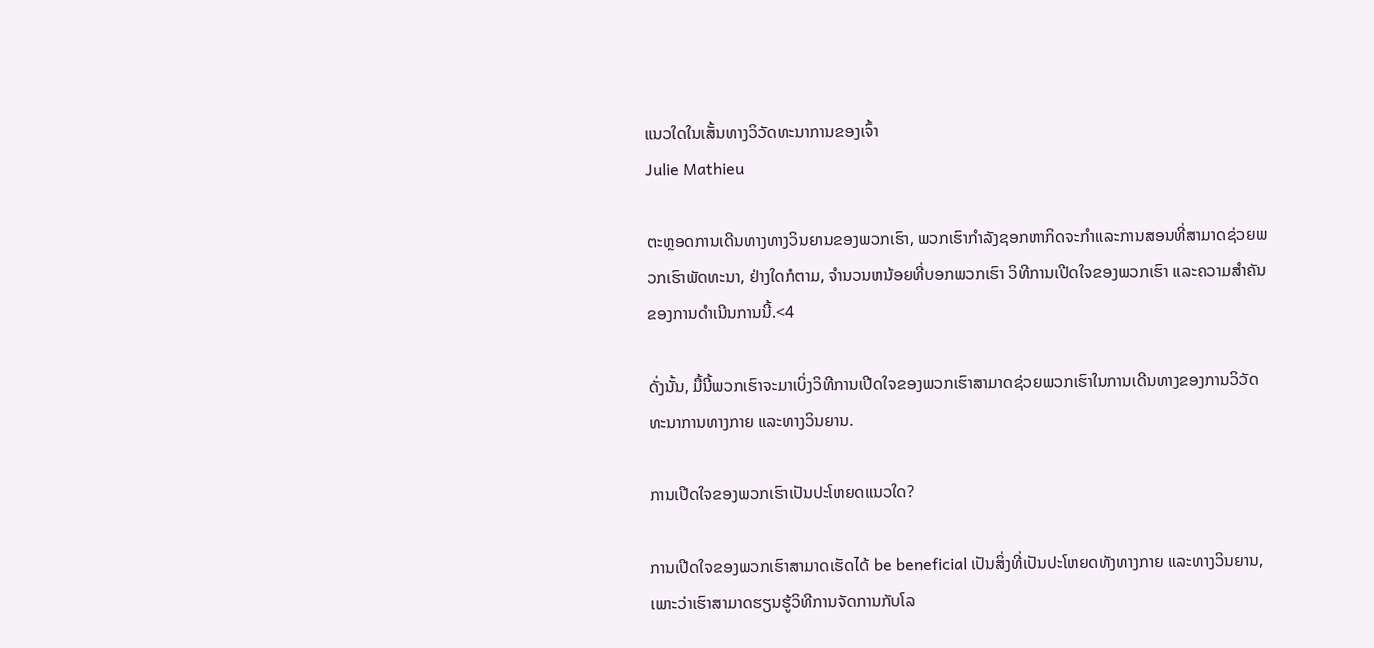ແນວໃດໃນເສັ້ນທາງວິວັດທະນາການຂອງເຈົ້າ
Julie Mathieu

ຕະຫຼອດການເດີນທາງທາງວິນຍານຂອງພວກເຮົາ, ພວກເຮົາກໍາລັງຊອກຫາກິດຈະກໍາແລະການສອນທີ່ສາມາດຊ່ວຍພວກເຮົາພັດທະນາ, ຢ່າງໃດກໍຕາມ, ຈໍານວນຫນ້ອຍທີ່ບອກພວກເຮົາ ວິທີການເປີດໃຈຂອງພວກເຮົາ ແລະຄວາມສໍາຄັນຂອງການດໍາເນີນການນີ້.<4

ດັ່ງນັ້ນ, ມື້ນີ້ພວກເຮົາຈະມາເບິ່ງວິທີການເປີດໃຈຂອງພວກເຮົາສາມາດຊ່ວຍພວກເຮົາໃນການເດີນທາງຂອງການວິວັດທະນາການທາງກາຍ ແລະທາງວິນຍານ.

ການເປີດໃຈຂອງພວກເຮົາເປັນປະໂຫຍດແນວໃດ?

ການເປີດໃຈຂອງພວກເຮົາສາມາດເຮັດໄດ້ be beneficial ເປັນສິ່ງທີ່ເປັນປະໂຫຍດທັງທາງກາຍ ແລະທາງວິນຍານ, ເພາະວ່າເຮົາສາມາດຮຽນຮູ້ວິທີການຈັດການກັບໂລ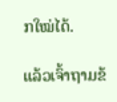ກໃໝ່ໄດ້.

ແລ້ວເຈົ້າຖາມຂ້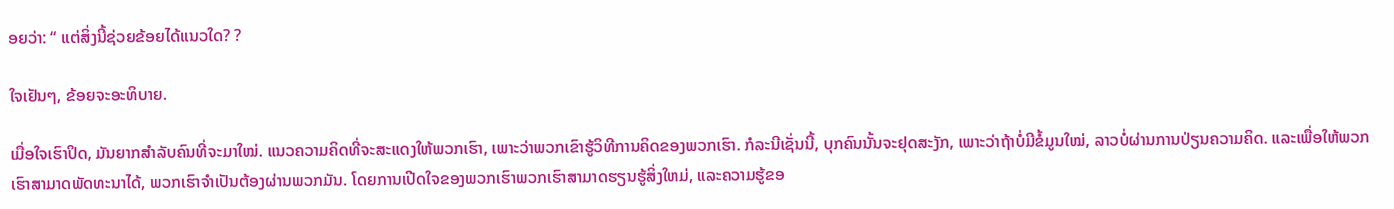ອຍວ່າ: “ ແຕ່ສິ່ງນີ້ຊ່ວຍຂ້ອຍໄດ້ແນວໃດ? ?

ໃຈເຢັນໆ, ຂ້ອຍຈະອະທິບາຍ.

ເມື່ອໃຈເຮົາປິດ, ມັນຍາກສຳລັບຄົນທີ່ຈະມາໃໝ່. ແນວຄວາມຄິດທີ່ຈະສະແດງໃຫ້ພວກເຮົາ, ເພາະວ່າພວກເຂົາຮູ້ວິທີການຄິດຂອງພວກເຮົາ. ກໍລະນີເຊັ່ນນີ້, ບຸກຄົນນັ້ນຈະຢຸດສະງັກ, ເພາະວ່າຖ້າບໍ່ມີຂໍ້ມູນໃໝ່, ລາວບໍ່ຜ່ານການປ່ຽນຄວາມຄິດ. ແລະເພື່ອໃຫ້ພວກເຮົາສາມາດພັດທະນາໄດ້, ພວກເຮົາຈໍາເປັນຕ້ອງຜ່ານພວກມັນ. ໂດຍການເປີດໃຈຂອງພວກເຮົາພວກເຮົາສາມາດຮຽນຮູ້ສິ່ງໃຫມ່, ແລະຄວາມຮູ້ຂອ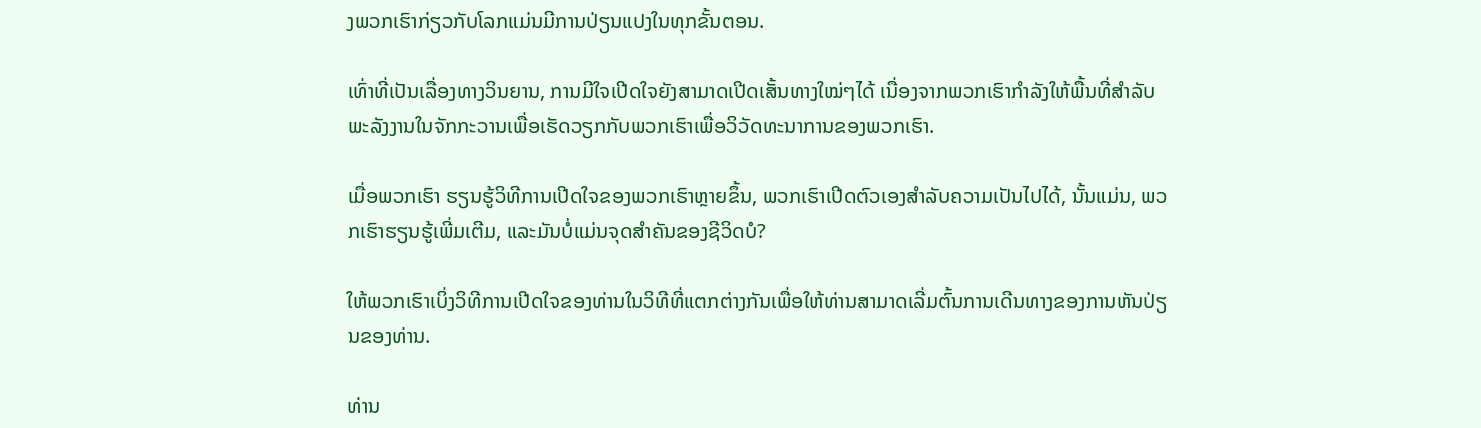ງພວກເຮົາກ່ຽວກັບໂລກແມ່ນມີການປ່ຽນແປງໃນທຸກຂັ້ນຕອນ.

ເທົ່າທີ່ເປັນເລື່ອງທາງວິນຍານ, ການມີໃຈເປີດໃຈຍັງສາມາດເປີດເສັ້ນທາງໃໝ່ໆໄດ້ ເນື່ອງຈາກພວກເຮົາກຳລັງໃຫ້ພື້ນທີ່ສຳລັບພະລັງງານໃນຈັກກະວານເພື່ອເຮັດວຽກກັບພວກເຮົາເພື່ອວິວັດທະນາການຂອງພວກເຮົາ.

ເມື່ອພວກເຮົາ ຮຽນຮູ້ວິທີການເປີດໃຈຂອງພວກເຮົາຫຼາຍຂຶ້ນ, ພວກເຮົາເປີດຕົວເອງສໍາລັບຄວາມເປັນໄປໄດ້, ນັ້ນແມ່ນ, ພວກເຮົາຮຽນຮູ້ເພີ່ມເຕີມ, ແລະມັນບໍ່ແມ່ນຈຸດສໍາຄັນຂອງຊີວິດບໍ?

ໃຫ້ພວກເຮົາເບິ່ງວິທີການເປີດໃຈຂອງທ່ານໃນວິທີທີ່ແຕກຕ່າງກັນເພື່ອໃຫ້ທ່ານສາມາດເລີ່ມຕົ້ນການເດີນທາງຂອງການຫັນປ່ຽນຂອງທ່ານ.

ທ່ານ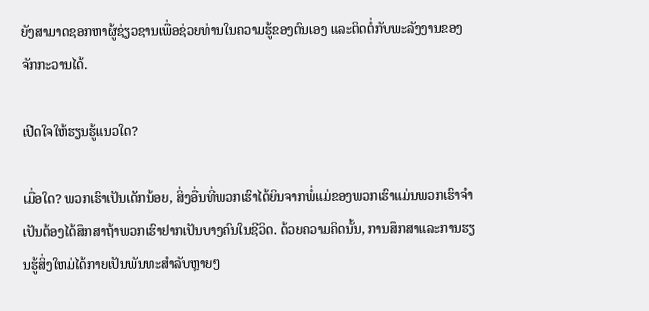ຍັງສາມາດຊອກຫາຜູ້ຊ່ຽວຊານເພື່ອຊ່ວຍທ່ານໃນຄວາມຮູ້ຂອງຕົນເອງ ແລະຕິດຕໍ່ກັບພະລັງງານຂອງຈັກກະວານໄດ້.

ເປີດໃຈໃຫ້ຮຽນຮູ້ແນວໃດ?

ເມື່ອໃດ? ພວກເຮົາເປັນເດັກນ້ອຍ, ສິ່ງອື່ນທີ່ພວກເຮົາໄດ້ຍິນຈາກພໍ່ແມ່ຂອງພວກເຮົາແມ່ນພວກເຮົາຈໍາເປັນຕ້ອງໄດ້ສຶກສາຖ້າພວກເຮົາຢາກເປັນບາງຄົນໃນຊີວິດ. ດ້ວຍຄວາມຄິດນັ້ນ, ການສຶກສາແລະການຮຽນຮູ້ສິ່ງໃຫມ່ໄດ້ກາຍເປັນພັນທະສໍາລັບຫຼາຍໆ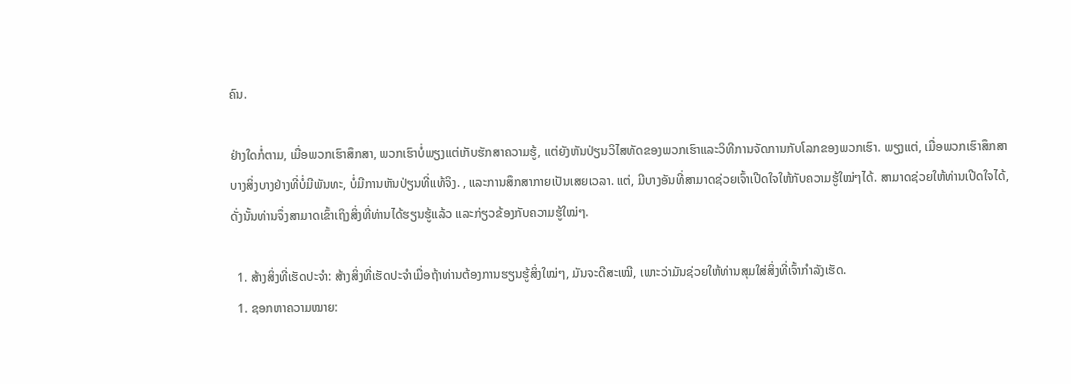ຄົນ.

ຢ່າງໃດກໍ່ຕາມ, ເມື່ອພວກເຮົາສຶກສາ, ພວກເຮົາບໍ່ພຽງແຕ່ເກັບຮັກສາຄວາມຮູ້, ແຕ່ຍັງຫັນປ່ຽນວິໄສທັດຂອງພວກເຮົາແລະວິທີການຈັດການກັບໂລກຂອງພວກເຮົາ. ພຽງແຕ່, ເມື່ອພວກເຮົາສຶກສາບາງສິ່ງບາງຢ່າງທີ່ບໍ່ມີພັນທະ, ບໍ່ມີການຫັນປ່ຽນທີ່ແທ້ຈິງ. , ແລະການສຶກສາກາຍເປັນເສຍເວລາ. ແຕ່, ມີບາງອັນທີ່ສາມາດຊ່ວຍເຈົ້າເປີດໃຈໃຫ້ກັບຄວາມຮູ້ໃໝ່ໆໄດ້. ສາມາດຊ່ວຍໃຫ້ທ່ານເປີດໃຈໄດ້, ດັ່ງນັ້ນທ່ານຈຶ່ງສາມາດເຂົ້າເຖິງສິ່ງທີ່ທ່ານໄດ້ຮຽນຮູ້ແລ້ວ ແລະກ່ຽວຂ້ອງກັບຄວາມຮູ້ໃໝ່ໆ.

  1. ສ້າງສິ່ງທີ່ເຮັດປະຈຳ: ສ້າງສິ່ງທີ່ເຮັດປະຈຳເມື່ອຖ້າທ່ານຕ້ອງການຮຽນຮູ້ສິ່ງໃໝ່ໆ, ມັນຈະດີສະເໝີ, ເພາະວ່າມັນຊ່ວຍໃຫ້ທ່ານສຸມໃສ່ສິ່ງທີ່ເຈົ້າກຳລັງເຮັດ.
  1. ຊອກຫາຄວາມໝາຍ: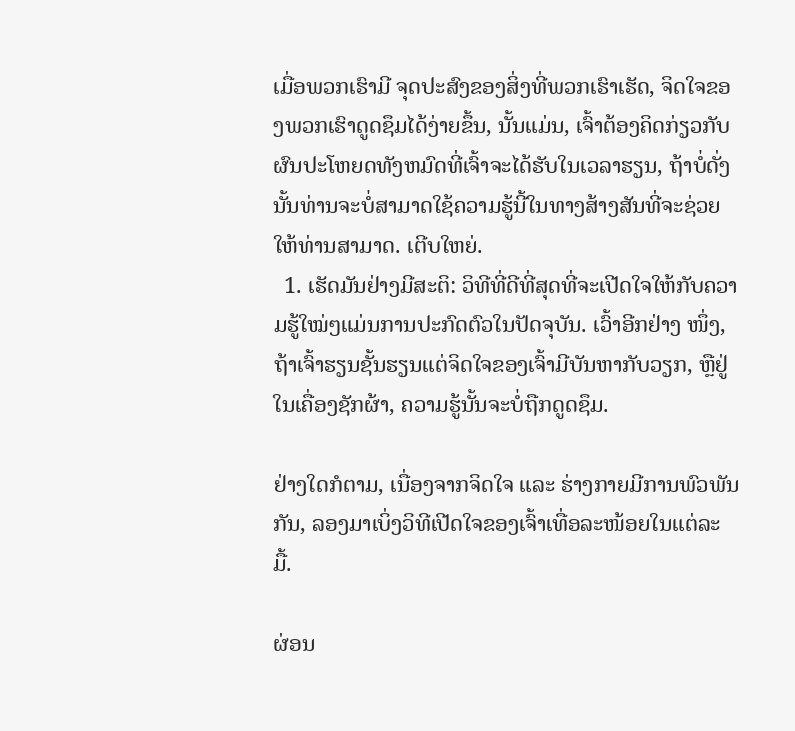ເມື່ອພວກເຮົາມີ ຈຸດປະສົງຂອງສິ່ງທີ່ພວກເຮົາເຮັດ, ຈິດໃຈຂອງພວກເຮົາດູດຊຶມໄດ້ງ່າຍຂຶ້ນ, ນັ້ນແມ່ນ, ເຈົ້າຕ້ອງຄິດກ່ຽວກັບຜົນປະໂຫຍດທັງຫມົດທີ່ເຈົ້າຈະໄດ້ຮັບໃນເວລາຮຽນ, ຖ້າບໍ່ດັ່ງນັ້ນທ່ານຈະບໍ່ສາມາດໃຊ້ຄວາມຮູ້ນີ້ໃນທາງສ້າງສັນທີ່ຈະຊ່ວຍໃຫ້ທ່ານສາມາດ. ເຕີບໃຫຍ່.
  1. ເຮັດມັນຢ່າງມີສະຕິ: ວິທີທີ່ດີທີ່ສຸດທີ່ຈະເປີດໃຈໃຫ້ກັບຄວາມຮູ້ໃໝ່ໆແມ່ນການປະກົດຕົວໃນປັດຈຸບັນ. ເວົ້າອີກຢ່າງ ໜຶ່ງ, ຖ້າເຈົ້າຮຽນຊັ້ນຮຽນແຕ່ຈິດໃຈຂອງເຈົ້າມີບັນຫາກັບວຽກ, ຫຼືຢູ່ໃນເຄື່ອງຊັກຜ້າ, ຄວາມຮູ້ນັ້ນຈະບໍ່ຖືກດູດຊຶມ.

ຢ່າງໃດກໍຕາມ, ເນື່ອງຈາກຈິດໃຈ ແລະ ຮ່າງກາຍມີການພົວພັນກັນ, ລອງມາເບິ່ງວິທີເປີດໃຈຂອງເຈົ້າເທື່ອລະໜ້ອຍໃນແຕ່ລະມື້.

ຜ່ອນ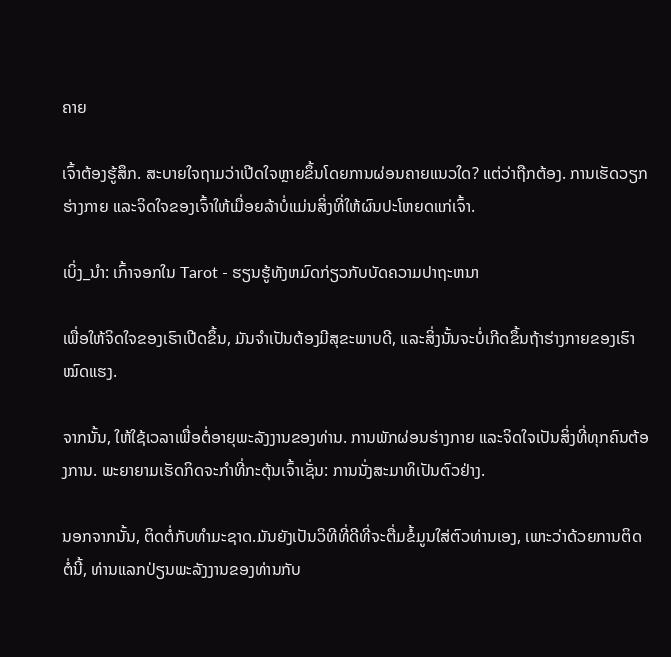ຄາຍ

ເຈົ້າຕ້ອງຮູ້ສຶກ. ສະບາຍໃຈຖາມວ່າເປີດໃຈຫຼາຍຂຶ້ນໂດຍການຜ່ອນຄາຍແນວໃດ? ແຕ່ວ່າຖືກຕ້ອງ. ການເຮັດວຽກຮ່າງກາຍ ແລະຈິດໃຈຂອງເຈົ້າໃຫ້ເມື່ອຍລ້າບໍ່ແມ່ນສິ່ງທີ່ໃຫ້ຜົນປະໂຫຍດແກ່ເຈົ້າ.

ເບິ່ງ_ນຳ: ເກົ້າຈອກໃນ Tarot - ຮຽນຮູ້ທັງຫມົດກ່ຽວກັບບັດຄວາມປາຖະຫນາ

ເພື່ອໃຫ້ຈິດໃຈຂອງເຮົາເປີດຂຶ້ນ, ມັນຈໍາເປັນຕ້ອງມີສຸຂະພາບດີ, ແລະສິ່ງນັ້ນຈະບໍ່ເກີດຂຶ້ນຖ້າຮ່າງກາຍຂອງເຮົາໝົດແຮງ.

ຈາກນັ້ນ, ໃຫ້ໃຊ້ເວລາເພື່ອຕໍ່ອາຍຸພະລັງງານຂອງທ່ານ. ການພັກຜ່ອນຮ່າງກາຍ ແລະຈິດໃຈເປັນສິ່ງທີ່ທຸກຄົນຕ້ອງການ. ພະຍາຍາມເຮັດກິດຈະກຳທີ່ກະຕຸ້ນເຈົ້າເຊັ່ນ: ການນັ່ງສະມາທິເປັນຕົວຢ່າງ.

ນອກຈາກນັ້ນ, ຕິດຕໍ່ກັບທໍາມະຊາດ.ມັນຍັງເປັນວິທີທີ່ດີທີ່ຈະຕື່ມຂໍ້ມູນໃສ່ຕົວທ່ານເອງ, ເພາະວ່າດ້ວຍການຕິດຕໍ່ນີ້, ທ່ານແລກປ່ຽນພະລັງງານຂອງທ່ານກັບ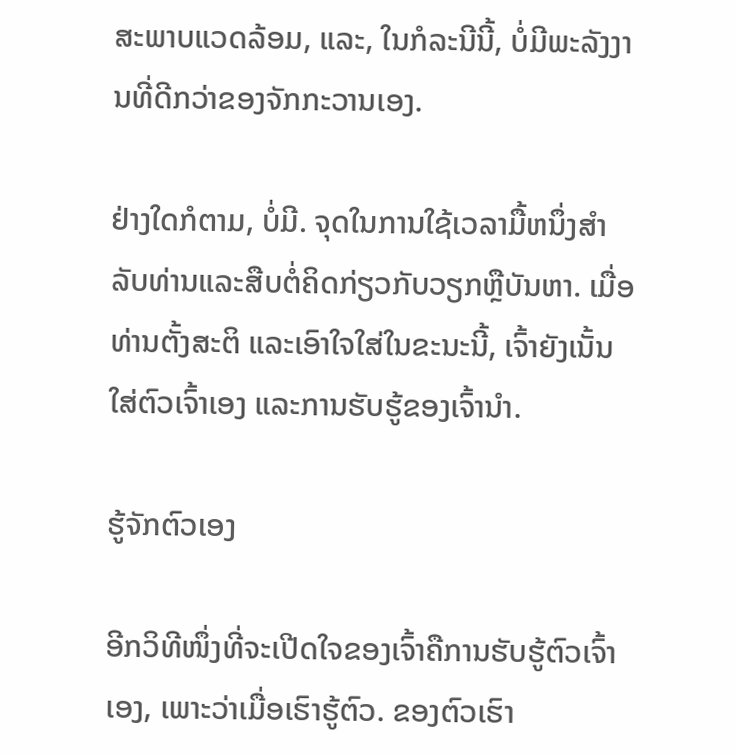ສະພາບແວດລ້ອມ, ແລະ, ໃນກໍລະນີນີ້, ບໍ່ມີພະລັງງານທີ່ດີກວ່າຂອງຈັກກະວານເອງ.

ຢ່າງໃດກໍຕາມ, ບໍ່ມີ. ຈຸດໃນການໃຊ້ເວລາມື້ຫນຶ່ງສໍາລັບທ່ານແລະສືບຕໍ່ຄິດກ່ຽວກັບວຽກຫຼືບັນຫາ. ເມື່ອທ່ານຕັ້ງສະຕິ ແລະເອົາໃຈໃສ່ໃນຂະນະນີ້, ເຈົ້າຍັງເນັ້ນໃສ່ຕົວເຈົ້າເອງ ແລະການຮັບຮູ້ຂອງເຈົ້ານຳ.

ຮູ້ຈັກຕົວເອງ

ອີກວິທີໜຶ່ງທີ່ຈະເປີດໃຈຂອງເຈົ້າຄືການຮັບຮູ້ຕົວເຈົ້າເອງ, ເພາະວ່າເມື່ອເຮົາຮູ້ຕົວ. ຂອງຕົວເຮົາ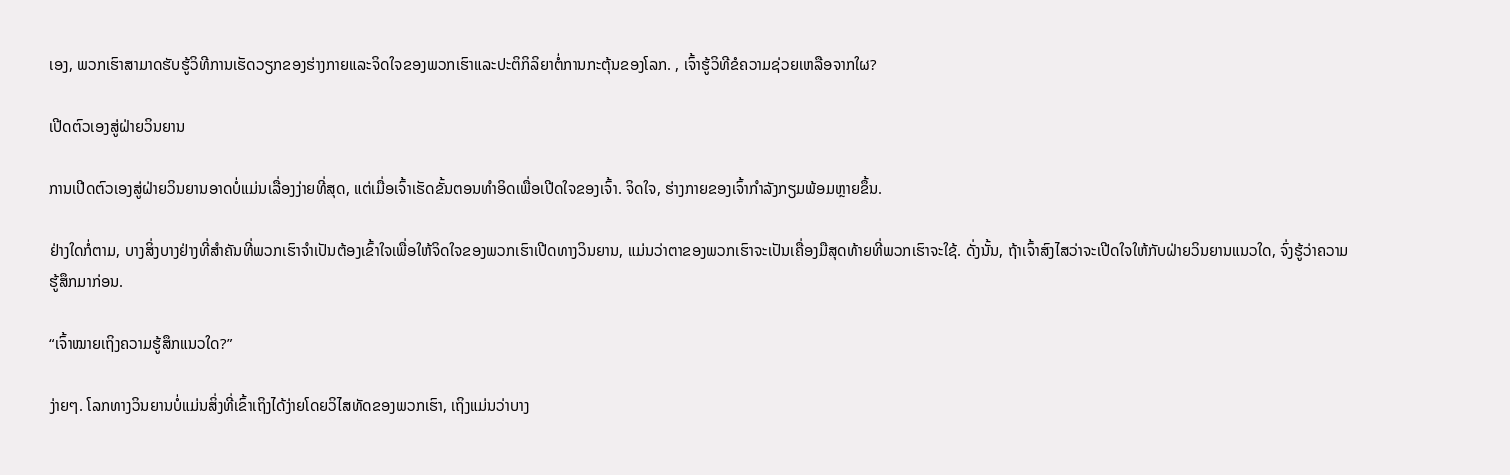ເອງ, ພວກເຮົາສາມາດຮັບຮູ້ວິທີການເຮັດວຽກຂອງຮ່າງກາຍແລະຈິດໃຈຂອງພວກເຮົາແລະປະຕິກິລິຍາຕໍ່ການກະຕຸ້ນຂອງໂລກ. , ເຈົ້າຮູ້ວິທີຂໍຄວາມຊ່ວຍເຫລືອຈາກໃຜ?

ເປີດຕົວເອງສູ່ຝ່າຍວິນຍານ

ການເປີດຕົວເອງສູ່ຝ່າຍວິນຍານອາດບໍ່ແມ່ນເລື່ອງງ່າຍທີ່ສຸດ, ແຕ່ເມື່ອເຈົ້າເຮັດຂັ້ນຕອນທໍາອິດເພື່ອເປີດໃຈຂອງເຈົ້າ. ຈິດໃຈ, ຮ່າງກາຍຂອງເຈົ້າກໍາລັງກຽມພ້ອມຫຼາຍຂຶ້ນ.

ຢ່າງໃດກໍ່ຕາມ, ບາງສິ່ງບາງຢ່າງທີ່ສໍາຄັນທີ່ພວກເຮົາຈໍາເປັນຕ້ອງເຂົ້າໃຈເພື່ອໃຫ້ຈິດໃຈຂອງພວກເຮົາເປີດທາງວິນຍານ, ແມ່ນວ່າຕາຂອງພວກເຮົາຈະເປັນເຄື່ອງມືສຸດທ້າຍທີ່ພວກເຮົາຈະໃຊ້. ດັ່ງນັ້ນ, ຖ້າເຈົ້າສົງໄສວ່າຈະເປີດໃຈໃຫ້ກັບຝ່າຍວິນຍານແນວໃດ, ຈົ່ງຮູ້ວ່າຄວາມຮູ້ສຶກມາກ່ອນ.

“ເຈົ້າໝາຍເຖິງຄວາມຮູ້ສຶກແນວໃດ?”

ງ່າຍໆ. ໂລກທາງວິນຍານບໍ່ແມ່ນສິ່ງທີ່ເຂົ້າເຖິງໄດ້ງ່າຍໂດຍວິໄສທັດຂອງພວກເຮົາ, ເຖິງແມ່ນວ່າບາງ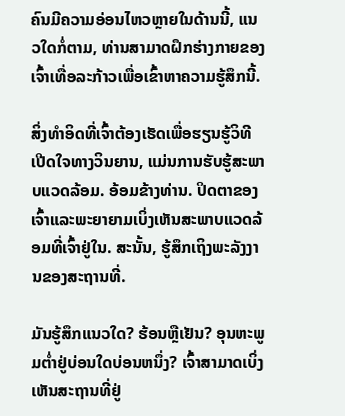ຄົນມີຄວາມອ່ອນໄຫວຫຼາຍໃນດ້ານນີ້, ແນວໃດກໍ່ຕາມ, ທ່ານສາມາດຝຶກຮ່າງກາຍຂອງເຈົ້າເທື່ອລະກ້າວເພື່ອເຂົ້າຫາຄວາມຮູ້ສຶກນີ້.

ສິ່ງທໍາອິດທີ່ເຈົ້າຕ້ອງເຮັດເພື່ອຮຽນຮູ້ວິທີເປີດໃຈທາງວິນຍານ, ແມ່ນການຮັບຮູ້ສະພາບແວດລ້ອມ. ອ້ອມຂ້າງທ່ານ. ປິດຕາຂອງເຈົ້າແລະພະຍາຍາມເບິ່ງເຫັນສະພາບແວດລ້ອມທີ່ເຈົ້າຢູ່ໃນ. ສະນັ້ນ, ຮູ້ສຶກເຖິງພະລັງງານຂອງສະຖານທີ່.

ມັນຮູ້ສຶກແນວໃດ? ຮ້ອນຫຼືເຢັນ? ອຸນຫະພູມຕ່ຳຢູ່ບ່ອນໃດບ່ອນຫນຶ່ງ? ເຈົ້າສາມາດເບິ່ງເຫັນສະຖານທີ່ຢູ່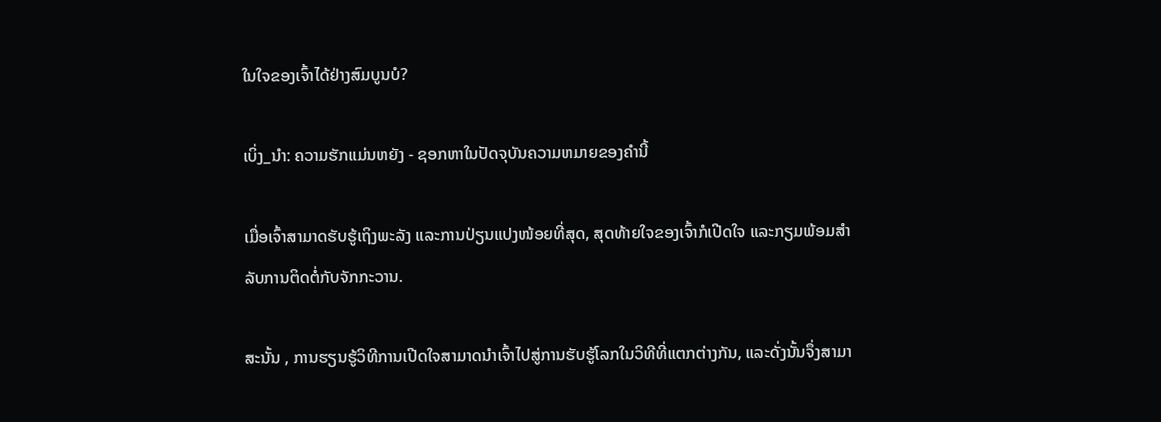ໃນໃຈຂອງເຈົ້າໄດ້ຢ່າງສົມບູນບໍ?

ເບິ່ງ_ນຳ: ຄວາມຮັກແມ່ນຫຍັງ - ຊອກຫາໃນປັດຈຸບັນຄວາມຫມາຍຂອງຄໍານີ້

ເມື່ອເຈົ້າສາມາດຮັບຮູ້ເຖິງພະລັງ ແລະການປ່ຽນແປງໜ້ອຍທີ່ສຸດ, ສຸດທ້າຍໃຈຂອງເຈົ້າກໍເປີດໃຈ ແລະກຽມພ້ອມສຳລັບການຕິດຕໍ່ກັບຈັກກະວານ.

ສະນັ້ນ , ການຮຽນຮູ້ວິທີການເປີດໃຈສາມາດນໍາເຈົ້າໄປສູ່ການຮັບຮູ້ໂລກໃນວິທີທີ່ແຕກຕ່າງກັນ, ແລະດັ່ງນັ້ນຈຶ່ງສາມາ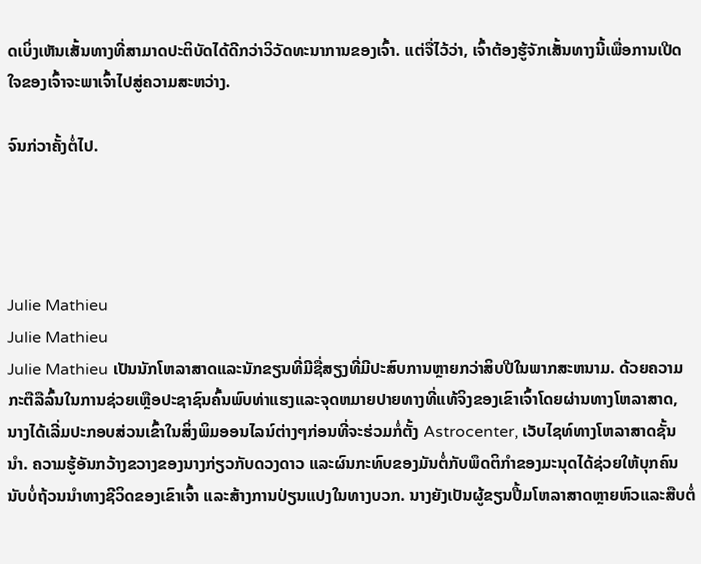ດເບິ່ງເຫັນເສັ້ນທາງທີ່ສາມາດປະຕິບັດໄດ້ດີກວ່າວິວັດທະນາການຂອງເຈົ້າ. ແຕ່ຈື່ໄວ້ວ່າ, ເຈົ້າຕ້ອງຮູ້ຈັກເສັ້ນທາງນີ້ເພື່ອການເປີດໃຈຂອງເຈົ້າຈະພາເຈົ້າໄປສູ່ຄວາມສະຫວ່າງ.

ຈົນກ່ວາຄັ້ງຕໍ່ໄປ.




Julie Mathieu
Julie Mathieu
Julie Mathieu ເປັນນັກໂຫລາສາດແລະນັກຂຽນທີ່ມີຊື່ສຽງທີ່ມີປະສົບການຫຼາຍກວ່າສິບປີໃນພາກສະຫນາມ. ດ້ວຍຄວາມກະຕືລືລົ້ນໃນການຊ່ວຍເຫຼືອປະຊາຊົນຄົ້ນພົບທ່າແຮງແລະຈຸດຫມາຍປາຍທາງທີ່ແທ້ຈິງຂອງເຂົາເຈົ້າໂດຍຜ່ານທາງໂຫລາສາດ, ນາງໄດ້ເລີ່ມປະກອບສ່ວນເຂົ້າໃນສິ່ງພິມອອນໄລນ໌ຕ່າງໆກ່ອນທີ່ຈະຮ່ວມກໍ່ຕັ້ງ Astrocenter, ເວັບໄຊທ໌ທາງໂຫລາສາດຊັ້ນນໍາ. ຄວາມຮູ້ອັນກວ້າງຂວາງຂອງນາງກ່ຽວກັບດວງດາວ ແລະຜົນກະທົບຂອງມັນຕໍ່ກັບພຶດຕິກໍາຂອງມະນຸດໄດ້ຊ່ວຍໃຫ້ບຸກຄົນນັບບໍ່ຖ້ວນນໍາທາງຊີວິດຂອງເຂົາເຈົ້າ ແລະສ້າງການປ່ຽນແປງໃນທາງບວກ. ນາງຍັງເປັນຜູ້ຂຽນປື້ມໂຫລາສາດຫຼາຍຫົວແລະສືບຕໍ່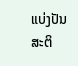ແບ່ງປັນສະຕິ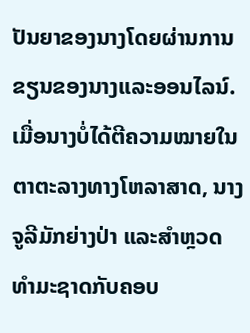ປັນຍາຂອງນາງໂດຍຜ່ານການຂຽນຂອງນາງແລະອອນໄລນ໌. ເມື່ອນາງບໍ່ໄດ້ຕີຄວາມໝາຍໃນຕາຕະລາງທາງໂຫລາສາດ, ນາງຈູລີມັກຍ່າງປ່າ ແລະສຳຫຼວດທຳມະຊາດກັບຄອບ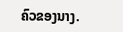ຄົວຂອງນາງ.